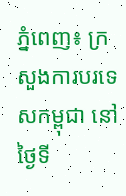ភ្នំពេញ៖ ក្រសួងការបរទេសកម្ពុជា នៅថ្ងៃទី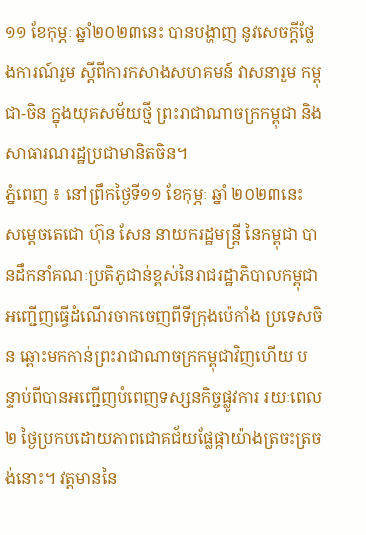១១ ខែកុម្ភៈ ឆ្នាំ២០២៣នេះ បានបង្ហាញ នូវសេចក្ដីថ្លែងការណ៍រួម ស្ដីពីការកសាងសហគមន៍ វាសនារួម កម្ពុជា-ចិន ក្នុងយុគសម័យថ្មី ព្រះរាជាណាចក្រកម្ពុជា និងសាធារណរដ្ឋប្រជាមានិតចិន។
ភ្នំពេញ ៖ នៅព្រឹកថ្ងៃទី១១ ខែកុម្ភៈ ឆ្នាំ ២០២៣នេះ សម្ដេចតេជោ ហ៊ុន សែន នាយករដ្ឋមន្ត្រី នៃកម្ពុជា បានដឹកនាំគណៈប្រតិភូជាន់ខ្ពស់នៃរាជរដ្ឋាភិបាលកម្ពុជា អញ្ជើញធ្វើដំណើរចាកចេញពីទីក្រុងប៉េកាំង ប្រទេសចិន ឆ្ពោះមកកាន់ព្រះរាជាណាចក្រកម្ពុជាវិញហើយ បន្ទាប់ពីបានអញ្ជើញបំពេញទស្សនកិច្ចផ្លូវការ រយៈពេល២ ថ្ងៃប្រកបដោយភាពជោគជ័យផ្លែផ្កាយ៉ាងត្រចះត្រចង់នោះ។ វត្តមាននៃ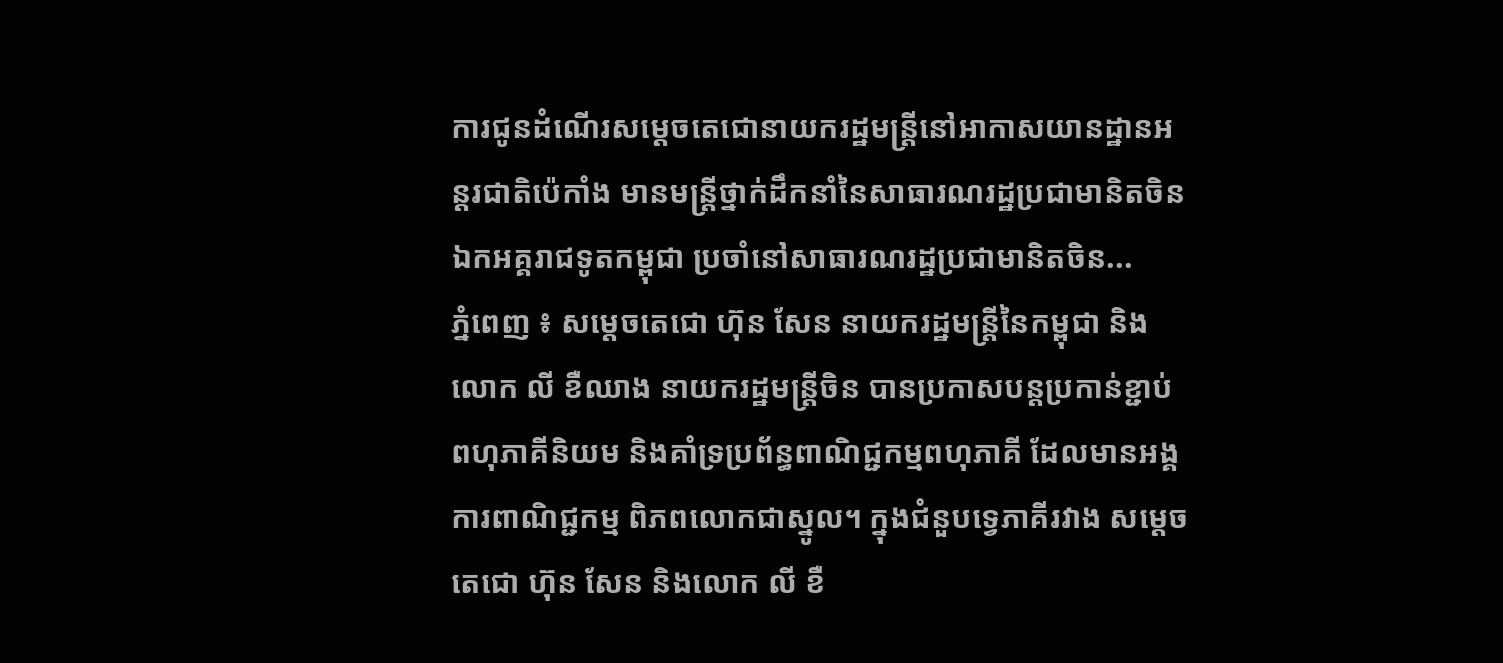ការជូនដំណើរសម្ដេចតេជោនាយករដ្ឋមន្ត្រីនៅអាកាសយានដ្ឋានអន្តរជាតិប៉េកាំង មានមន្ត្រីថ្នាក់ដឹកនាំនៃសាធារណរដ្ឋប្រជាមានិតចិន ឯកអគ្គរាជទូតកម្ពុជា ប្រចាំនៅសាធារណរដ្ឋប្រជាមានិតចិន...
ភ្នំពេញ ៖ សម្តេចតេជោ ហ៊ុន សែន នាយករដ្ឋមន្ដ្រីនៃកម្ពុជា និងលោក លី ខឺឈាង នាយករដ្ឋមន្រ្តីចិន បានប្រកាសបន្តប្រកាន់ខ្ជាប់ ពហុភាគីនិយម និងគាំទ្រប្រព័ន្ធពាណិជ្ជកម្មពហុភាគី ដែលមានអង្គការពាណិជ្ជកម្ម ពិភពលោកជាស្នូល។ ក្នុងជំនួបទ្វេភាគីរវាង សម្តេចតេជោ ហ៊ុន សែន និងលោក លី ខឺ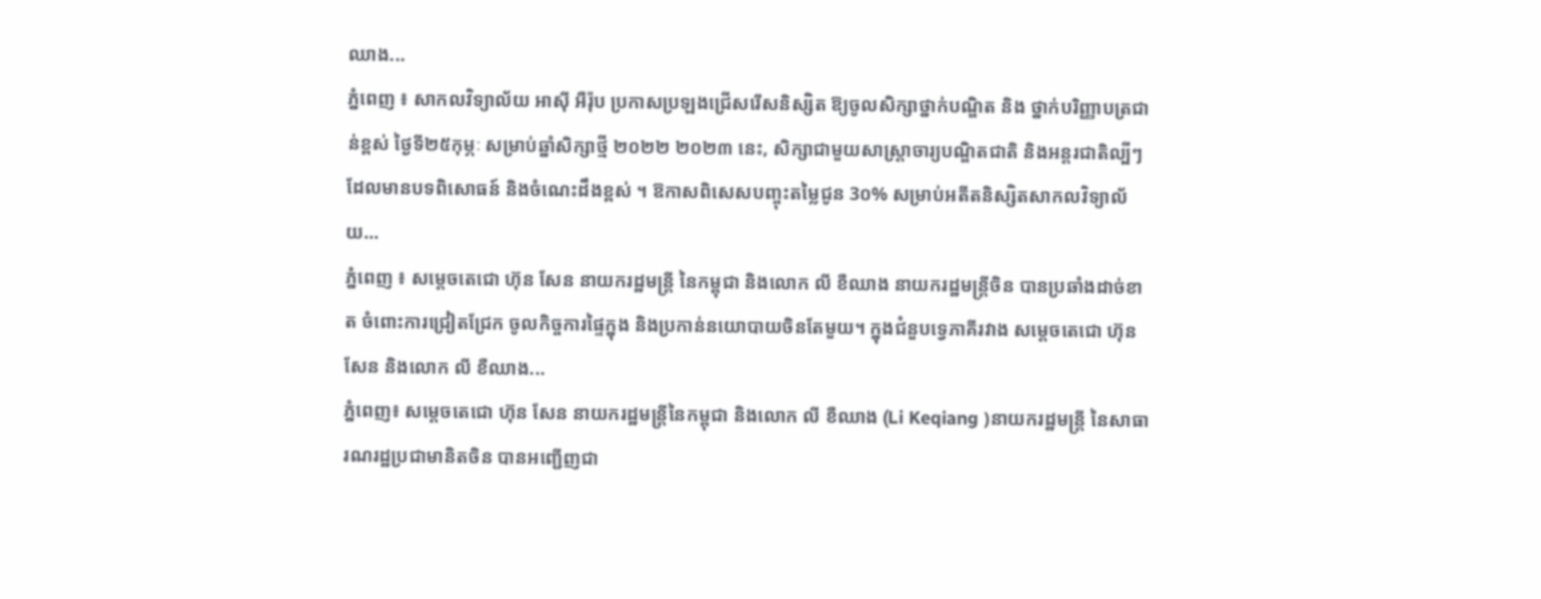ឈាង...
ភ្នំពេញ ៖ សាកលវិទ្យាល័យ អាស៊ី អឺរ៉ុប ប្រកាសប្រឡងជ្រើសរើសនិស្សិត ឱ្យចូលសិក្សាថ្នាក់បណ្ឌិត និង ថ្នាក់បរិញ្ញាបត្រជាន់ខ្ពស់ ថ្ងៃទី២៥កុម្ភៈ សម្រាប់ឆ្នាំសិក្សាថ្មី ២០២២ ២០២៣ នេះ, សិក្សាជាមួយសាស្រ្តាចារ្យបណ្ឌិតជាតិ និងអន្តរជាតិល្បីៗ ដែលមានបទពិសោធន៍ និងចំណេះដឹងខ្ពស់ ។ ឱកាសពិសេសបញ្ចុះតម្លៃជូន 3០% សម្រាប់អតីតនិស្សិតសាកលវិទ្យាល័យ...
ភ្នំពេញ ៖ សម្តេចតេជោ ហ៊ុន សែន នាយករដ្ឋមន្ដ្រី នៃកម្ពុជា និងលោក លី ខឺឈាង នាយករដ្ឋមន្រ្តីចិន បានប្រឆាំងដាច់ខាត ចំពោះការជ្រៀតជ្រែក ចូលកិច្ចការផ្ទៃក្នុង និងប្រកាន់នយោបាយចិនតែមួយ។ ក្នុងជំនួបទ្វេភាគីរវាង សម្តេចតេជោ ហ៊ុន សែន និងលោក លី ខឺឈាង...
ភ្នំពេញ៖ សម្តេចតេជោ ហ៊ុន សែន នាយករដ្ឋមន្រ្តីនៃកម្ពុជា និងលោក លី ខឺឈាង (Li Keqiang )នាយករដ្ឋមន្រ្តី នៃសាធារណរដ្ឋប្រជាមានិតចិន បានអញ្ជើញជា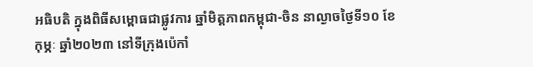អធិបតិ ក្នុងពិធីសម្ពោធជាផ្លូវការ ឆ្នាំមិត្តភាពកម្ពុជា-ចិន នាល្ងាចថ្ងៃទី១០ ខែកុម្ភៈ ឆ្នាំ២០២៣ នៅទីក្រុងប៉េកាំ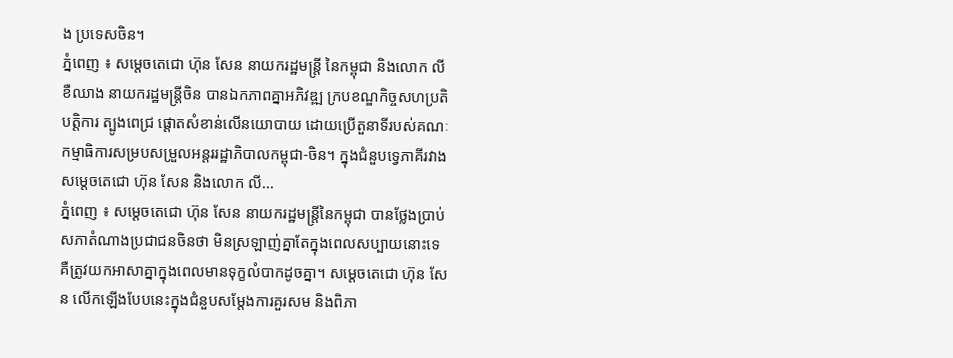ង ប្រទេសចិន។
ភ្នំពេញ ៖ សម្តេចតេជោ ហ៊ុន សែន នាយករដ្ឋមន្ដ្រី នៃកម្ពុជា និងលោក លី ខឺឈាង នាយករដ្ឋមន្រ្តីចិន បានឯកភាពគ្នាអភិវឌ្ឍ ក្របខណ្ឌកិច្ចសហប្រតិបត្តិការ ត្បូងពេជ្រ ផ្តោតសំខាន់លើនយោបាយ ដោយប្រើតួនាទីរបស់គណៈកម្មាធិការសម្របសម្រួលអន្តររដ្ឋាភិបាលកម្ពុជា-ចិន។ ក្នុងជំនួបទ្វេភាគីរវាង សម្តេចតេជោ ហ៊ុន សែន និងលោក លី...
ភ្នំពេញ ៖ សម្ដេចតេជោ ហ៊ុន សែន នាយករដ្ឋមន្ត្រីនៃកម្ពុជា បានថ្លែងប្រាប់សភាតំណាងប្រជាជនចិនថា មិនស្រឡាញ់គ្នាតែក្នុងពេលសប្បាយនោះទេ គឺត្រូវយកអាសាគ្នាក្នុងពេលមានទុក្ខលំបាកដូចគ្នា។ សម្តេចតេជោ ហ៊ុន សែន លេីកឡេីងបែបនេះក្នុងជំនួបសម្តែងការគួរសម និងពិភា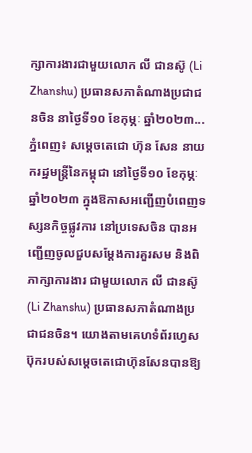ក្សាការងារជាមួយលោក លី ជានស៊ូ (Li Zhanshu) ប្រធានសភាតំណាងប្រជាជនចិន នាថ្ងៃទី១០ ខែកុម្ភៈ ឆ្នាំ២០២៣...
ភ្នំពេញ៖ សម្ដេចតេជោ ហ៊ុន សែន នាយករដ្ឋមន្ត្រីនៃកម្ពុជា នៅថ្ងៃទី១០ ខែកុម្ភៈ ឆ្នាំ២០២៣ ក្នុងឱកាសអញ្ជើញបំពេញទស្សនកិច្ចផ្លូវការ នៅប្រទេសចិន បានអញ្ជើញចូលជួបសម្តែងការគួរសម និងពិភាក្សាការងារ ជាមួយលោក លី ជានស៊ូ (Li Zhanshu) ប្រធានសភាតំណាងប្រជាជនចិន។ យោងតាមគេហទំព័រហ្វេសប៊ុករបស់សម្ដេចតេជោហ៊ុនសែនបានឱ្យ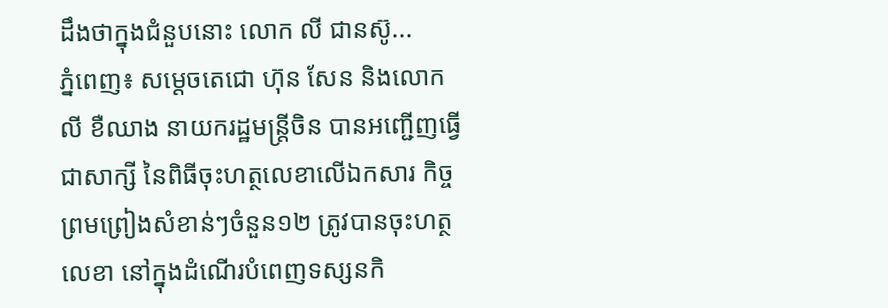ដឹងថាក្នុងជំនួបនោះ លោក លី ជានស៊ូ...
ភ្នំពេញ៖ សម្តេចតេជោ ហ៊ុន សែន និងលោក លី ខឺឈាង នាយករដ្ឋមន្រ្តីចិន បានអញ្ជើញធ្វើជាសាក្សី នៃពិធីចុះហត្ថលេខាលើឯកសារ កិច្ចព្រមព្រៀងសំខាន់ៗចំនួន១២ ត្រូវបានចុះហត្ថលេខា នៅក្នុងដំណើរបំពេញទស្សនកិ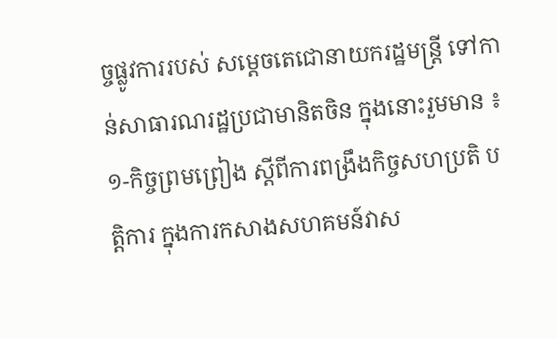ច្ចផ្លូវការរបស់ សម្តេចតេជោនាយករដ្ឋមន្រ្តី ទៅកាន់សាធារណរដ្ឋប្រជាមានិតចិន ក្នុងនោះរួមមាន ៖ ១-កិច្ចព្រមព្រៀង ស្តីពីការពង្រឹងកិច្ចសហប្រតិ បត្តិការ ក្នុងការកសាងសហគមន៍វាស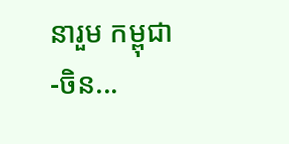នារួម កម្ពុជា-ចិន...